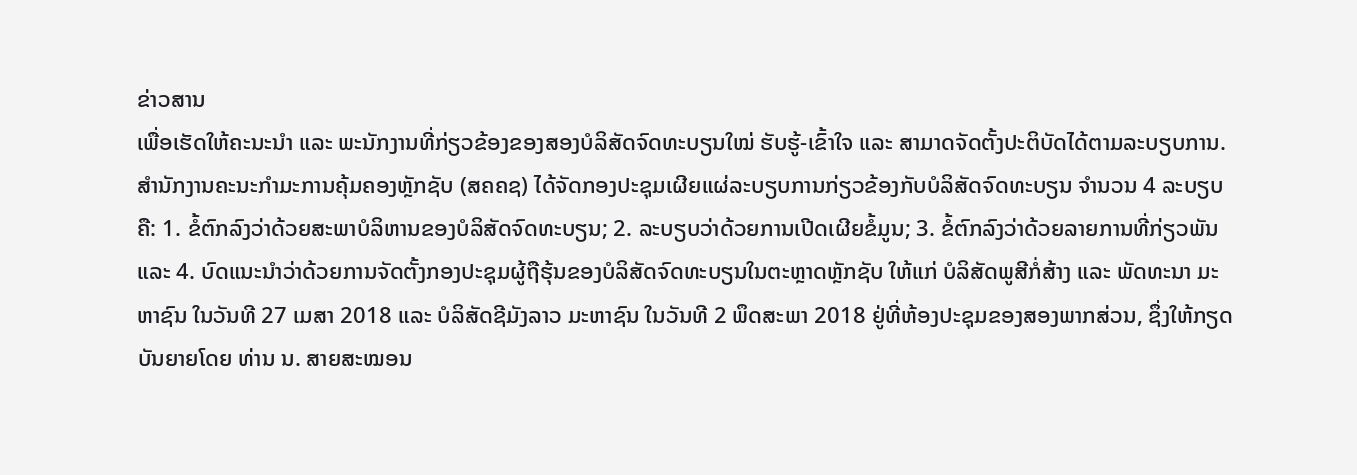ຂ່າວສານ
ເພື່ອເຮັດໃຫ້ຄະນະນຳ ແລະ ພະນັກງານທີ່ກ່ຽວຂ້ອງຂອງສອງບໍລິສັດຈົດທະບຽນໃໝ່ ຮັບຮູ້-ເຂົ້າໃຈ ແລະ ສາມາດຈັດຕັ້ງປະຕິບັດໄດ້ຕາມລະບຽບການ. ສຳນັກງານຄະນະກຳມະການຄຸ້ມຄອງຫຼັກຊັບ (ສຄຄຊ) ໄດ້ຈັດກອງປະຊຸມເຜີຍແຜ່ລະບຽບການກ່ຽວຂ້ອງກັບບໍລິສັດຈົດທະບຽນ ຈຳນວນ 4 ລະບຽບ ຄື: 1. ຂໍ້ຕົກລົງວ່າດ້ວຍສະພາບໍລິຫານຂອງບໍລິສັດຈົດທະບຽນ; 2. ລະບຽບວ່າດ້ວຍການເປີດເຜີຍຂໍ້ມູນ; 3. ຂໍ້ຕົກລົງວ່າດ້ວຍລາຍການທີ່ກ່ຽວພັນ ແລະ 4. ບົດແນະນຳວ່າດ້ວຍການຈັດຕັ້ງກອງປະຊຸມຜູ້ຖືຮຸ້ນຂອງບໍລິສັດຈົດທະບຽນໃນຕະຫຼາດຫຼັກຊັບ ໃຫ້ແກ່ ບໍລິສັດພູສີກໍ່ສ້າງ ແລະ ພັດທະນາ ມະຫາຊົນ ໃນວັນທີ 27 ເມສາ 2018 ແລະ ບໍລິສັດຊີມັງລາວ ມະຫາຊົນ ໃນວັນທີ 2 ພຶດສະພາ 2018 ຢູ່ທີ່ຫ້ອງປະຊຸມຂອງສອງພາກສ່ວນ, ຊຶ່ງໃຫ້ກຽດບັນຍາຍໂດຍ ທ່ານ ນ. ສາຍສະໝອນ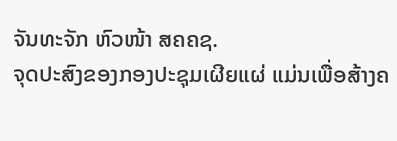ຈັນທະຈັກ ຫົວໜ້າ ສຄຄຊ.
ຈຸດປະສົງຂອງກອງປະຊຸມເຜີຍແຜ່ ແມ່ນເພື່ອສ້າງຄ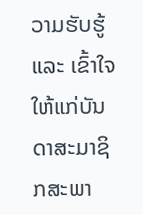ວາມຮັບຮູ້ ແລະ ເຂົ້າໃຈໃຫ້ແກ່ບັນດາສະມາຊິກສະພາ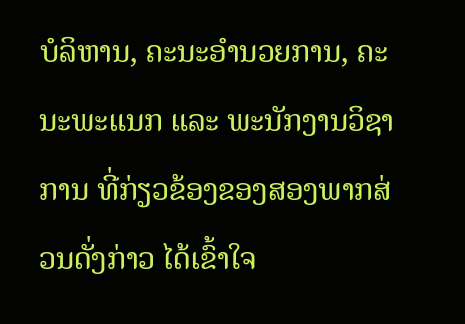ບໍລິຫານ, ຄະນະອຳນວຍການ, ຄະນະພະແນກ ແລະ ພະນັກງານວິຊາການ ທີ່ກ່ຽວຂ້ອງຂອງສອງພາກສ່ວນດັ່ງກ່າວ ໄດ້ເຂົ້າໃຈ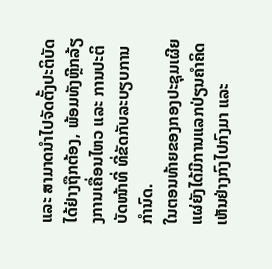ແລະ ສາມາດນຳໄປຈັດຕັ້ງປະຕິບັດໄດ້ຢ່າງຖືກຕ້ອງ, ພ້ອມທັງຫຼີກລ້ຽງການເຄື່ອນໄຫວ ແລະ ການປະຕິບັດໜ້າທີ່ ທີ່ຂັດກັບລະບຽບການກຳນົດ.
ໃນຕອນທ້າຍຂອງກອງປະຊຸມເຜີຍແຜ່ຍັງໄດ້ມີການແລກປ່ຽນຄຳຄິດເຫັນຢ່າງກົງໄປກົງມາ ແລະ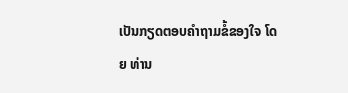ເປັນກຽດຕອບຄຳຖາມຂໍ້ຂອງໃຈ ໂດຍ ທ່ານ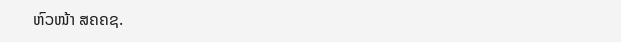ຫົວໜ້າ ສຄຄຊ.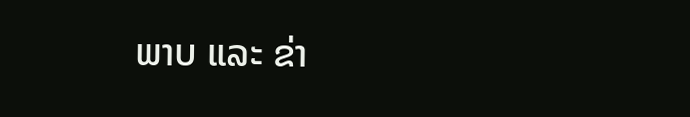ພາບ ແລະ ຂ່າ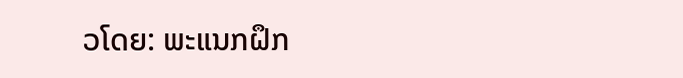ວໂດຍ: ພະແນກຝຶກ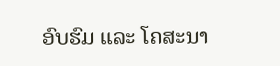ອົບຮົມ ແລະ ໂຄສະນາ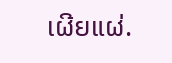ເຜີຍແຜ່.